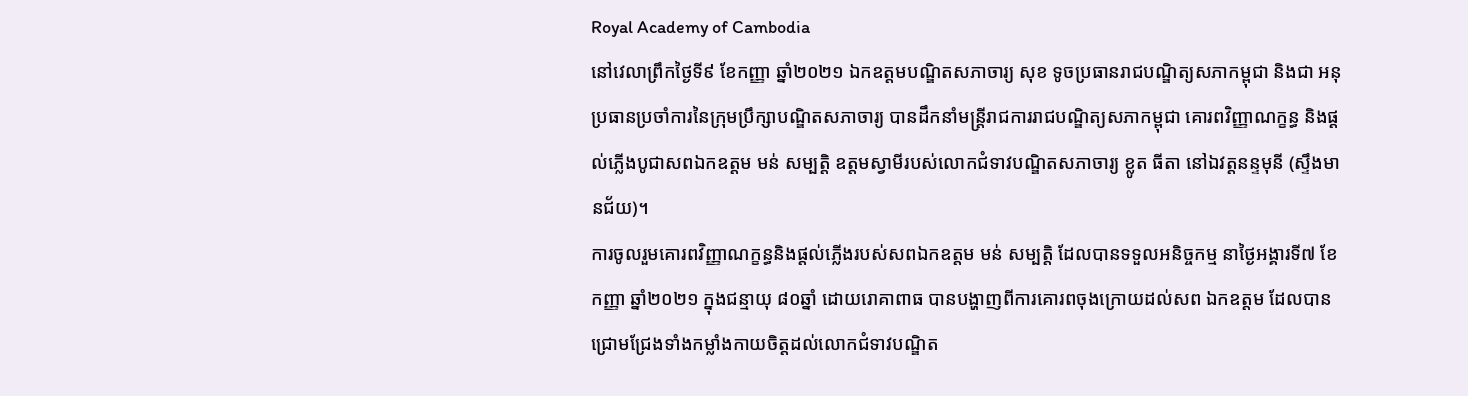Royal Academy of Cambodia
នៅវេលាព្រឹកថ្ងៃទី៩ ខែកញ្ញា ឆ្នាំ២០២១ ឯកឧត្តមបណ្ឌិតសភាចារ្យ សុខ ទូចប្រធានរាជបណ្ឌិត្យសភាកម្ពុជា និងជា អនុប្រធានប្រចាំការនៃក្រុមប្រឹក្សាបណ្ឌិតសភាចារ្យ បានដឹកនាំមន្ត្រីរាជការរាជបណ្ឌិត្យសភាកម្ពុជា គោរពវិញ្ញាណក្ខន្ធ និងផ្ដល់ភ្លើងបូជាសពឯកឧត្តម មន់ សម្បត្តិ ឧត្តមស្វាមីរបស់លោកជំទាវបណ្ឌិតសភាចារ្យ ខ្លូត ធីតា នៅឯវត្តនន្ទមុនី (ស្ទឹងមានជ័យ)។
ការចូលរួមគោរពវិញ្ញាណក្ខន្ធនិងផ្ដល់ភ្លើងរបស់សពឯកឧត្តម មន់ សម្បត្តិ ដែលបានទទួលអនិច្ចកម្ម នាថ្ងៃអង្គារទី៧ ខែកញ្ញា ឆ្នាំ២០២១ ក្នុងជន្មាយុ ៨០ឆ្នាំ ដោយរោគាពាធ បានបង្ហាញពីការគោរពចុងក្រោយដល់សព ឯកឧត្តម ដែលបានជ្រោមជ្រែងទាំងកម្លាំងកាយចិត្តដល់លោកជំទាវបណ្ឌិត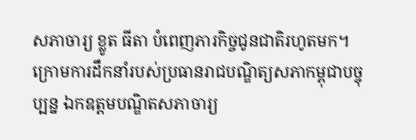សភាចារ្យ ខ្លូត ធីតា បំពេញភារកិច្ចជូនជាតិរហូតមក។
ក្រោមការដឹកនាំរបស់ប្រធានរាជបណ្ឌិត្យសភាកម្ពុជាបច្ចុប្បន្ន ឯកឧត្តមបណ្ឌិតសភាចារ្យ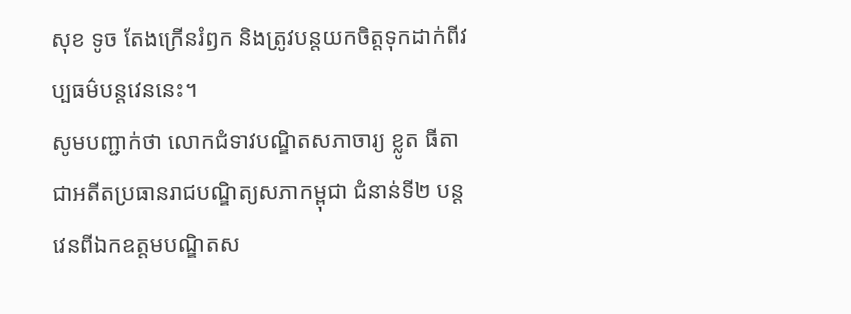សុខ ទូច តែងក្រើនរំឭក និងត្រូវបន្តយកចិត្តទុកដាក់ពីវប្បធម៌បន្តវេននេះ។
សូមបញ្ជាក់ថា លោកជំទាវបណ្ឌិតសភាចារ្យ ខ្លូត ធីតា ជាអតីតប្រធានរាជបណ្ឌិត្យសភាកម្ពុជា ជំនាន់ទី២ បន្តវេនពីឯកឧត្តមបណ្ឌិតស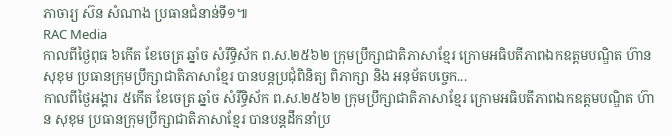ភាចារ្យ ស៊ន សំណាង ប្រធានជំនាន់ទី១៕
RAC Media
កាលពីថ្ងៃពុធ ៦កេីត ខែចេត្រ ឆ្នាំច សំរឹទ្ធិស័ក ព.ស.២៥៦២ ក្រុមប្រឹក្សាជាតិភាសាខ្មែរ ក្រោមអធិបតីភាពឯកឧត្តមបណ្ឌិត ហ៊ាន សុខុម ប្រធានក្រុមប្រឹក្សាជាតិភាសាខ្មែរ បានបន្តប្រជុំពិនិត្យ ពិភាក្សា និង អនុម័តបច្ចេក...
កាលពីថ្ងៃអង្គារ ៥កេីត ខែចេត្រ ឆ្នាំច សំរឹទ្ធិស័ក ព.ស.២៥៦២ ក្រុមប្រឹក្សាជាតិភាសាខ្មែរ ក្រោមអធិបតីភាពឯកឧត្តមបណ្ឌិត ហ៊ាន សុខុម ប្រធានក្រុមប្រឹក្សាជាតិភាសាខ្មែរ បានបន្តដឹកនាំប្រ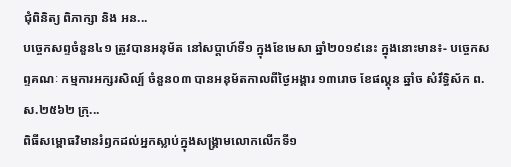ជុំពិនិត្យ ពិភាក្សា និង អន...
បច្ចេកសព្ទចំនួន៤១ ត្រូវបានអនុម័ត នៅសប្តាហ៍ទី១ ក្នុងខែមេសា ឆ្នាំ២០១៩នេះ ក្នុងនោះមាន៖- បច្ចេកសព្ទគណៈ កម្មការអក្សរសិល្ប៍ ចំនួន០៣ បានអនុម័តកាលពីថ្ងៃអង្គារ ១៣រោច ខែផល្គុន ឆ្នាំច សំរឹទ្ធិស័ក ព.ស.២៥៦២ ក្រុ...
ពិធីសម្ពោធវិមានរំឭកដល់អ្នកស្លាប់ក្នុងសង្គ្រាមលោកលើកទី១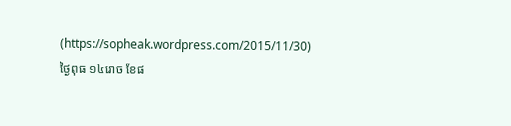(https://sopheak.wordpress.com/2015/11/30)
ថ្ងៃពុធ ១៤រោច ខែផ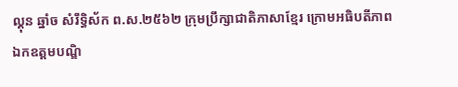ល្គុន ឆ្នាំច សំរឹទ្ធិស័ក ព.ស.២៥៦២ ក្រុមប្រឹក្សាជាតិភាសាខ្មែរ ក្រោមអធិបតីភាពឯកឧត្តមបណ្ឌិ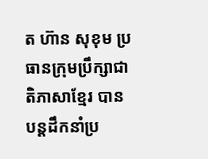ត ហ៊ាន សុខុម ប្រធានក្រុមប្រឹក្សាជាតិភាសាខ្មែរ បានបន្តដឹកនាំប្រ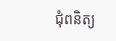ជុំពនិត្យ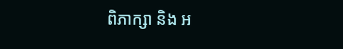ពិភាក្សា និង អ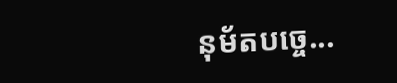នុម័តបច្ចេ...